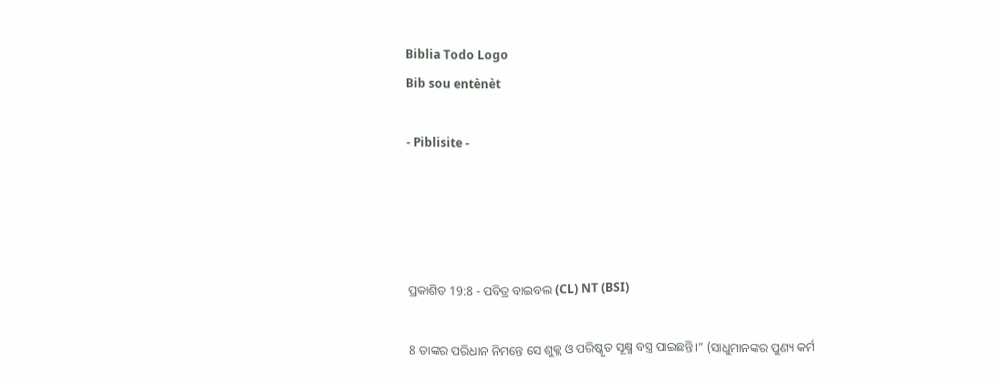Biblia Todo Logo
Bib sou entènèt

- Piblisite -




ପ୍ରକାଶିତ 19:8 - ପବିତ୍ର ବାଇବଲ (CL) NT (BSI)

8 ତାଙ୍କର ପରିଧାନ ନିମନ୍ତେ ସେ ଶୁକ୍ଲ ଓ ପରିଷ୍କୃତ ସୂକ୍ଷ୍ମ ବସ୍ତ୍ର ପାଇଛନ୍ତି।” (ସାଧୁମାନଙ୍କର ପୁଣ୍ୟ କର୍ମ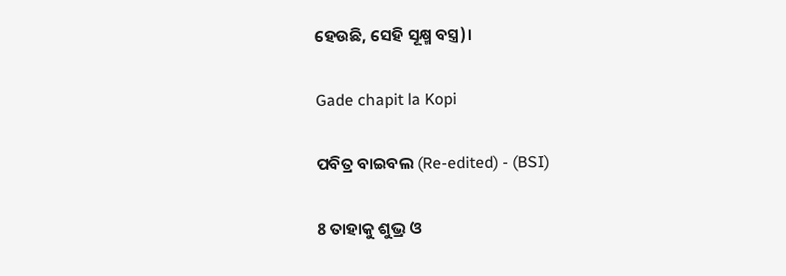ହେଉଛି, ସେହି ସୂକ୍ଷ୍ମ ବସ୍ତ୍ର)।

Gade chapit la Kopi

ପବିତ୍ର ବାଇବଲ (Re-edited) - (BSI)

8 ତାହାକୁ ଶୁଭ୍ର ଓ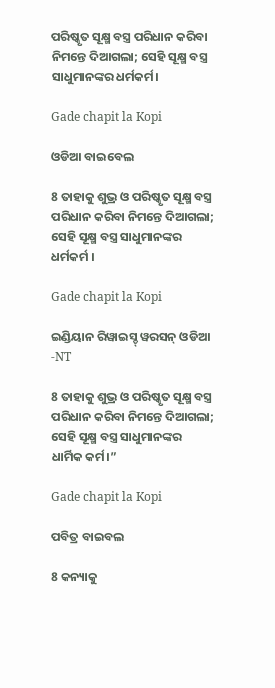ପରିଷ୍କୃତ ସୂକ୍ଷ୍ମ ବସ୍ତ୍ର ପରିଧାନ କରିବା ନିମନ୍ତେ ଦିଆଗଲା; ସେହି ସୂକ୍ଷ୍ମ ବସ୍ତ୍ର ସାଧୁମାନଙ୍କର ଧର୍ମକର୍ମ।

Gade chapit la Kopi

ଓଡିଆ ବାଇବେଲ

8 ତାହାକୁ ଶୁଭ୍ର ଓ ପରିଷ୍କୃତ ସୂକ୍ଷ୍ମ ବସ୍ତ୍ର ପରିଧାନ କରିବା ନିମନ୍ତେ ଦିଆଗଲା; ସେହି ସୂକ୍ଷ୍ମ ବସ୍ତ୍ର ସାଧୁମାନଙ୍କର ଧର୍ମକର୍ମ ।

Gade chapit la Kopi

ଇଣ୍ଡିୟାନ ରିୱାଇସ୍ଡ୍ ୱରସନ୍ ଓଡିଆ -NT

8 ତାହାକୁ ଶୁଭ୍ର ଓ ପରିଷ୍କୃତ ସୂକ୍ଷ୍ମ ବସ୍ତ୍ର ପରିଧାନ କରିବା ନିମନ୍ତେ ଦିଆଗଲା; ସେହି ସୂକ୍ଷ୍ମ ବସ୍ତ୍ର ସାଧୁମାନଙ୍କର ଧାର୍ମିକ କର୍ମ।”

Gade chapit la Kopi

ପବିତ୍ର ବାଇବଲ

8 କନ୍ୟାକୁ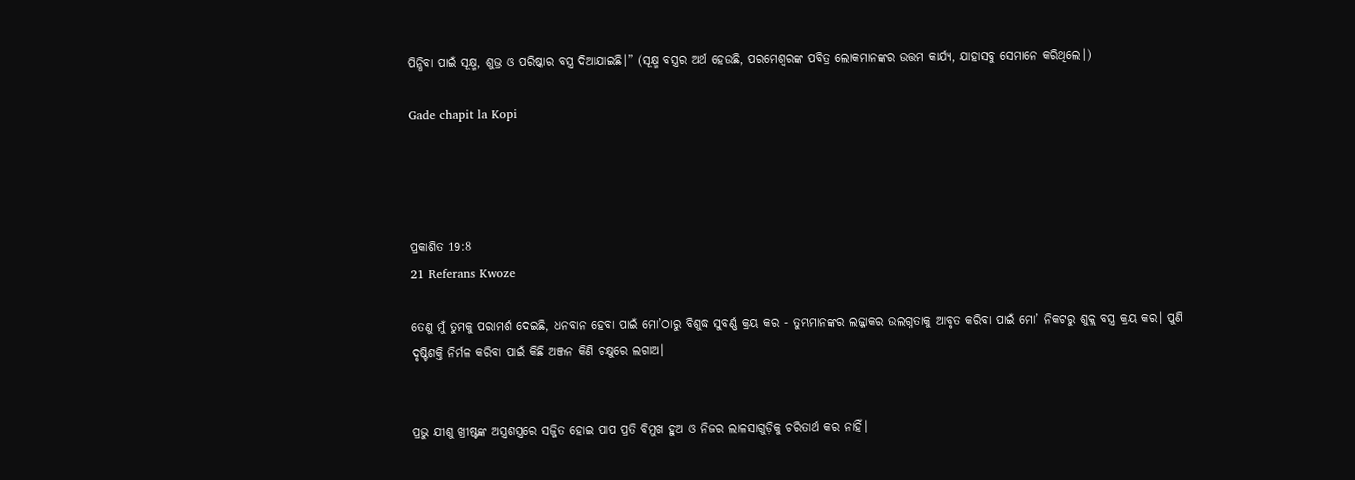ପିନ୍ଧିବା ପାଇଁ ସୂକ୍ଷ୍ମ, ଶୁଭ୍ର ଓ ପରିଷ୍କାର ବସ୍ତ୍ର ଦିଆଯାଇଛି।” (ସୂକ୍ଷ୍ମ ବସ୍ତ୍ରର ଅର୍ଥ ହେଉଛି, ପରମେଶ୍ୱରଙ୍କ ପବିତ୍ର ଲୋକମାନଙ୍କର ଉତ୍ତମ କାର୍ଯ୍ୟ, ଯାହାସବୁ ସେମାନେ କରିଥିଲେ।)

Gade chapit la Kopi




ପ୍ରକାଶିତ 19:8
21 Referans Kwoze

ତେଣୁ ମୁଁ ତୁମକୁ ପରାମର୍ଶ ଦେଇଛି, ଧନବାନ ହେବା ପାଇଁ ମୋ’ଠାରୁ ବିଶୁଦ୍ଧ ସୁବର୍ଣ୍ଣ କ୍ରୟ କର - ତୁମ୍ଭମାନଙ୍କର ଲଜ୍ଜାକର ଉଲଗ୍ନତାକୁ ଆବୃତ କରିବା ପାଇଁ ମୋ’ ନିକଟରୁ ଶୁକ୍ଲ ବସ୍ତ୍ର କ୍ରୟ କର। ପୁଣି ଦୃଷ୍ଟିଶକ୍ତି ନିର୍ମଳ କରିବା ପାଇଁ କିଛି ଅଞ୍ଜନ କିଣି ଚକ୍ଷୁରେ ଲଗାଅ।


ପ୍ରଭୁ ଯୀଶୁ ଖ୍ରୀଷ୍ଟଙ୍କ ଅସ୍ତ୍ରଶସ୍ତ୍ରରେ ସଜ୍ଜିତ ହୋଇ ପାପ ପ୍ରତି ବିମୁଖ ହୁଅ ଓ ନିଜର ଲାଳସାଗୁଡ଼ିକୁ ଚରିତାର୍ଥ କର ନାହିଁ।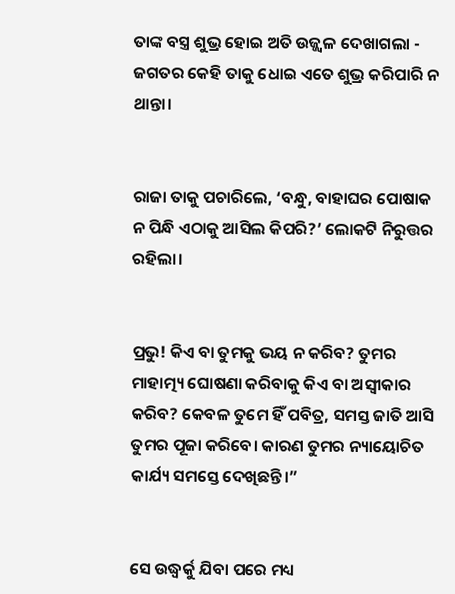ତାଙ୍କ ବସ୍ତ୍ର ଶୁଭ୍ର ହୋଇ ଅତି ଉଜ୍ଜ୍ୱଳ ଦେଖାଗଲା - ଜଗତର କେହି ତାକୁ ଧୋଇ ଏତେ ଶୁଭ୍ର କରିପାରି ନ ଥାନ୍ତା।


ରାଜା ତାକୁ ପଚାରିଲେ, ‘ବନ୍ଧୁ, ବାହାଘର ପୋଷାକ ନ ପିନ୍ଧି ଏଠାକୁ ଆସିଲ କିପରି?’ ଲୋକଟି ନିରୁତ୍ତର ରହିଲା।


ପ୍ରଭୁ! କିଏ ବା ତୁମକୁ ଭୟ ନ କରିବ? ତୁମର ମାହାତ୍ମ୍ୟ ଘୋଷଣା କରିବାକୁ କିଏ ବା ଅସ୍ୱୀକାର କରିବ? କେବଳ ତୁମେ ହିଁ ପବିତ୍ର, ସମସ୍ତ ଜାତି ଆସି ତୁମର ପୂଜା କରିବେ। କାରଣ ତୁମର ନ୍ୟାୟୋଚିତ କାର୍ଯ୍ୟ ସମସ୍ତେ ଦେଖିଛନ୍ତି।”


ସେ ଉଦ୍ଧ୍ୱର୍କୁ ଯିବା ପରେ ମଧ୍ୟ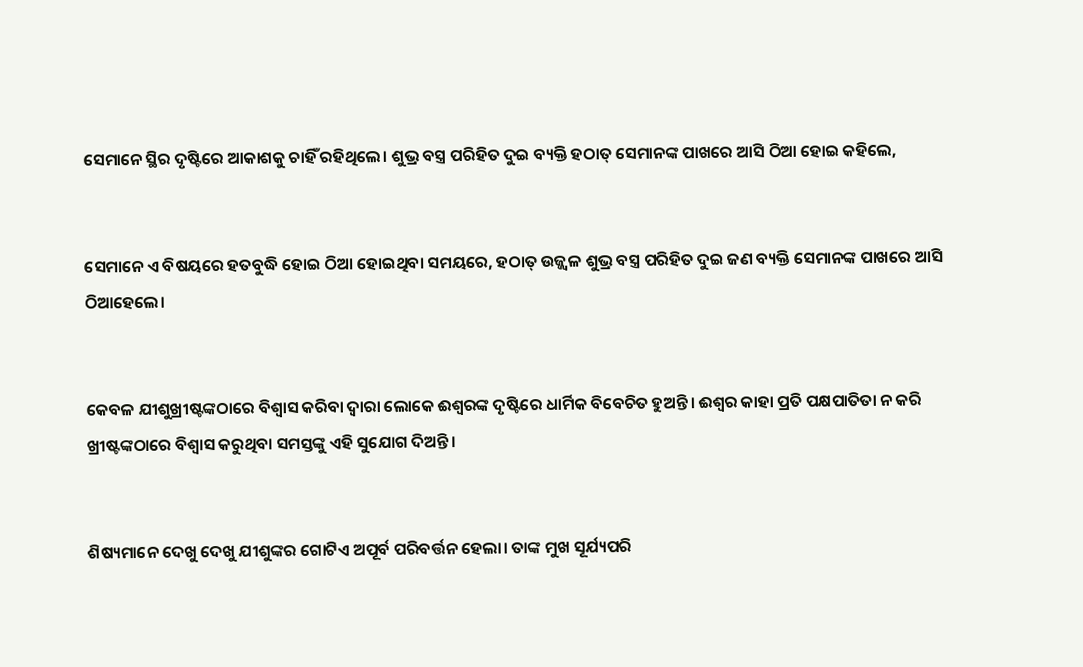ସେମାନେ ସ୍ଥିର ଦୃଷ୍ଟିରେ ଆକାଶକୁ ଚାହିଁ ରହିଥିଲେ। ଶୁଭ୍ର ବସ୍ତ୍ର ପରିହିତ ଦୁଇ ବ୍ୟକ୍ତି ହଠାତ୍ ସେମାନଙ୍କ ପାଖରେ ଆସି ଠିଆ ହୋଇ କହିଲେ,


ସେମାନେ ଏ ବିଷୟରେ ହତବୁଦ୍ଧି ହୋଇ ଠିଆ ହୋଇଥିବା ସମୟରେ, ହଠାତ୍ ଉଜ୍ଜ୍ୱଳ ଶୁଭ୍ର ବସ୍ତ୍ର ପରିହିତ ଦୁଇ ଜଣ ବ୍ୟକ୍ତି ସେମାନଙ୍କ ପାଖରେ ଆସି ଠିଆହେଲେ।


କେବଳ ଯୀଶୁଖ୍ରୀଷ୍ଟଙ୍କଠାରେ ବିଶ୍ୱାସ କରିବା ଦ୍ୱାରା ଲୋକେ ଈଶ୍ୱରଙ୍କ ଦୃଷ୍ଟିରେ ଧାର୍ମିକ ବିବେଚିତ ହୁଅନ୍ତି। ଈଶ୍ୱର କାହା ପ୍ରତି ପକ୍ଷପାତିତା ନ କରି ଖ୍ରୀଷ୍ଟଙ୍କଠାରେ ବିଶ୍ୱାସ କରୁଥିବା ସମସ୍ତଙ୍କୁ ଏହି ସୁଯୋଗ ଦିଅନ୍ତି।


ଶିଷ୍ୟମାନେ ଦେଖୁ ଦେଖୁ ଯୀଶୁଙ୍କର ଗୋଟିଏ ଅପୂର୍ବ ପରିବର୍ତ୍ତନ ହେଲା। ତାଙ୍କ ମୁଖ ସୂର୍ଯ୍ୟପରି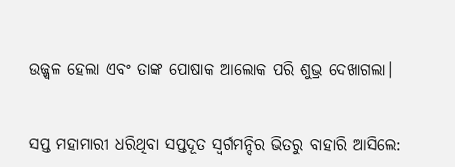ଉଜ୍ଜ୍ୱଳ ହେଲା ଏବଂ ତାଙ୍କ ପୋଷାକ ଆଲୋକ ପରି ଶୁଭ୍ର ଦେଖାଗଲା।


ସପ୍ତ ମହାମାରୀ ଧରିଥିବା ସପ୍ତଦୂତ ସ୍ୱର୍ଗମନ୍ଦିର ଭିତରୁ ବାହାରି ଆସିଲେ: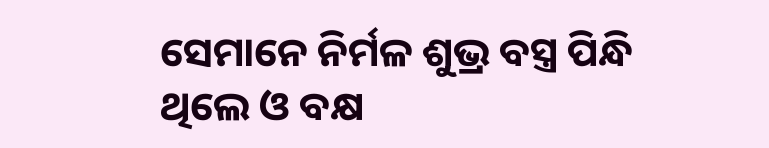ସେମାନେ ନିର୍ମଳ ଶୁଭ୍ର ବସ୍ତ୍ର ପିନ୍ଧି ଥିଲେ ଓ ବକ୍ଷ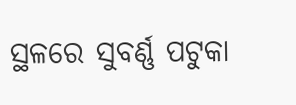ସ୍ଥଳରେ ସୁବର୍ଣ୍ଣ ପଟୁକା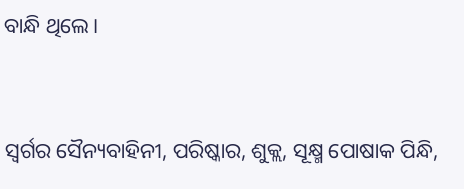ବାନ୍ଧି ଥିଲେ।


ସ୍ୱର୍ଗର ସୈନ୍ୟବାହିନୀ, ପରିଷ୍କାର, ଶୁକ୍ଲ, ସୂକ୍ଷ୍ମ ପୋଷାକ ପିନ୍ଧି,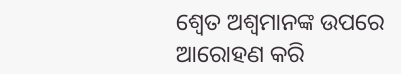ଶ୍ୱେତ ଅଶ୍ୱମାନଙ୍କ ଉପରେ ଆରୋହଣ କରି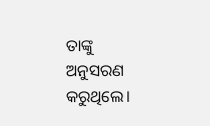ତାଙ୍କୁ ଅନୁସରଣ କରୁଥିଲେ।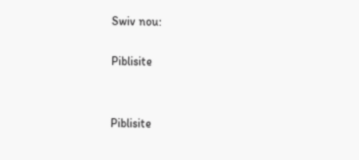Swiv nou:

Piblisite


Piblisite